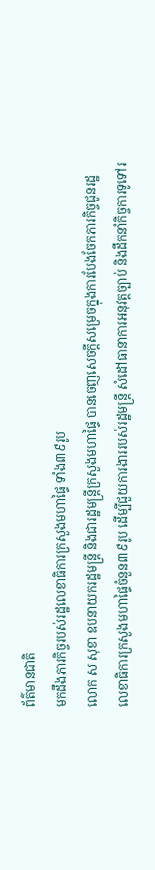ព័ត៌មានជាតិ
មកដឹងភារកិច្ចរបស់រដ្ឋលេខាធិការក្រសួងមហាផ្ទៃ ទាំង៣៩រូប
លោក ស សុខា ឧបនាយករដ្ឋមន្ត្រី និងជារដ្ឋមន្ត្រីក្រសួងមហាផ្ទៃ បានចេញសេចក្ដីសម្រេចក្នុងការបែងចែកភារកិច្ចជូនរដ្ឋលេខាធិការក្រសួងមហាផ្ទៃចំនួន៣៩រូប ដើម្បីជួយការងាររបស់រដ្ឋមន្ត្រី សំដៅធានាការអនុវត្តច្បាប់ និងដឹកនាំកិច្ចការទូទៅរ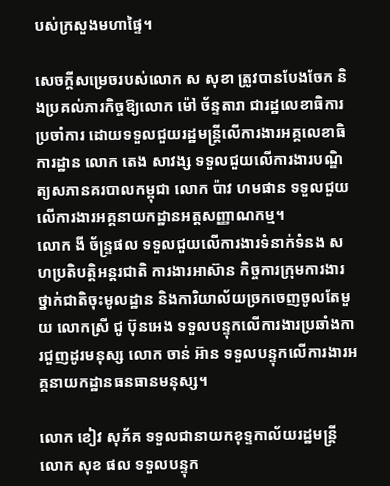បស់ក្រសួងមហាផ្ទៃ។

សេចក្ដីសម្រេចរបស់លោក ស សុខា ត្រូវបានបែងចែក និងប្រគល់ភារកិច្ចឱ្យលោក ម៉ៅ ច័ន្ទតារា ជារដ្ឋលេខាធិការប្រចាំការ ដោយទទួលជួយរដ្ឋមន្ត្រីលើការងារអគ្គលេខាធិការដ្ឋាន លោក តេង សាវង្ស ទទួលជួយលើការងារបណ្ឌិត្យសភានគរបាលកម្ពុជា លោក ប៉ាវ ហមផាន ទទួលជួយ លើការងារអគ្គនាយកដ្ឋានអត្តសញ្ញាណកម្ម។
លោក ងី ច័ន្ទ្រផល ទទួលជួយលើការងារទំនាក់ទំនង សហប្រតិបត្តិអន្តរជាតិ ការងារអាស៊ាន កិច្ចការក្រុមការងារថ្នាក់ជាតិចុះមូលដ្ឋាន និងការិយាល័យច្រកចេញចូលតែមួយ លោកស្រី ជូ ប៊ុនអេង ទទួលបន្ទុកលើការងារប្រឆាំងការជួញដូរមនុស្ស លោក ចាន់ អ៊ាន ទទួលបន្ទុកលើការងារអគ្គនាយកដ្ឋានធនធានមនុស្ស។

លោក ខៀវ សុភ័គ ទទួលជានាយកខុទ្ទកាល័យរដ្ឋមន្ត្រី លោក សុខ ផល ទទួលបន្ទុក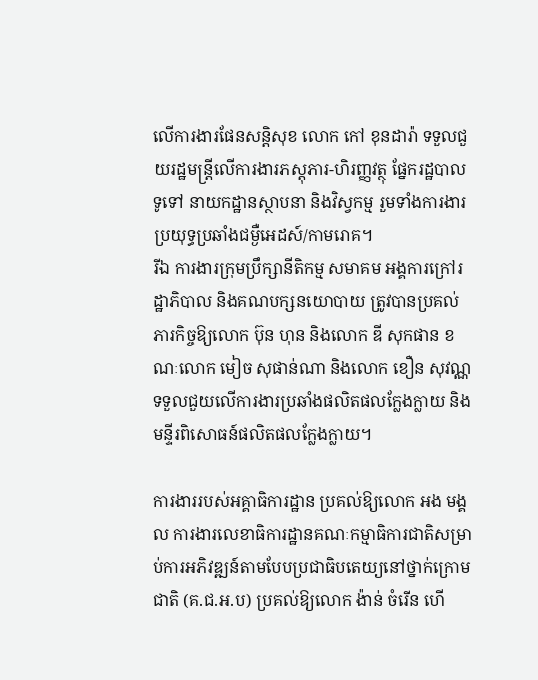លើការងារផែនសន្តិសុខ លោក កៅ ខុនដារ៉ា ទទួលជួយរដ្ឋមន្ត្រីលើការងារភស្តុភារ-ហិរញ្ញវត្ថុ ផ្នែករដ្ឋបាលទូទៅ នាយកដ្ឋានស្ថាបនា និងវិស្វកម្ម រួមទាំងការងារប្រយុទ្ធប្រឆាំងជម្ងឺអេដស៍/កាមរោគ។
រីឯ ការងារក្រុមប្រឹក្សានីតិកម្ម សមាគម អង្គការក្រៅរដ្ឋាភិបាល និងគណបក្សនយោបាយ ត្រូវបានប្រគល់ភារកិច្ចឱ្យលោក ប៊ុន ហុន និងលោក ឌី សុកផាន ខណៈលោក មៀច សុផាន់ណា និងលោក ខឿន សុវណ្ណ ទទួលជួយលើការងារប្រឆាំងផលិតផលក្លែងក្លាយ និងមន្ទីរពិសោធន៍ផលិតផលក្លែងក្លាយ។

ការងាររបស់អគ្គាធិការដ្ឋាន ប្រគល់ឱ្យលោក អង មង្គល ការងារលេខាធិការដ្ឋានគណៈកម្មាធិការជាតិសម្រាប់ការអភិវឌ្ឍន៍តាមបែបប្រជាធិបតេយ្យនៅថ្នាក់ក្រោមជាតិ (គ.ជ.អ.ប) ប្រគល់ឱ្យលោក ង៉ាន់ ចំរើន ហើ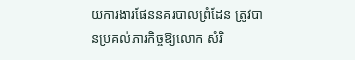យការងារផែននគរបាលព្រំដែន ត្រូវបានប្រគល់ភារកិច្ចឱ្យលោក សំរិ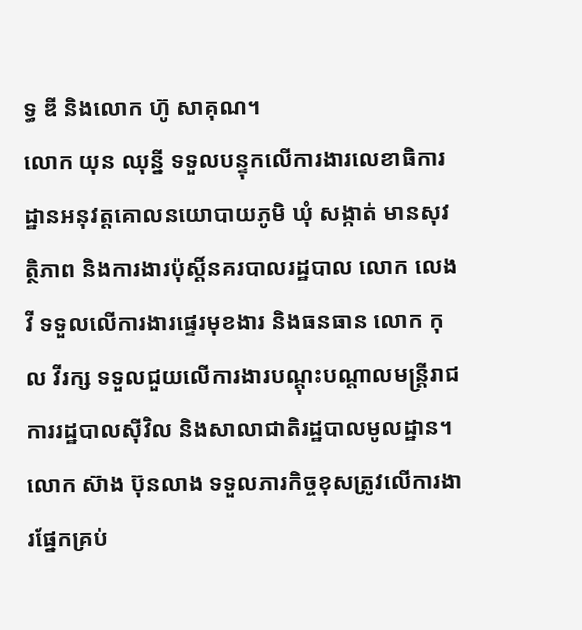ទ្ធ ឌី និងលោក ហ៊ូ សាគុណ។
លោក យុន ឈុន្នី ទទួលបន្ទុកលើការងារលេខាធិការដ្ឋានអនុវត្តគោលនយោបាយភូមិ ឃុំ សង្កាត់ មានសុវត្ថិភាព និងការងារប៉ុស្តិ៍នគរបាលរដ្ឋបាល លោក លេង វី ទទួលលើការងារផ្ទេរមុខងារ និងធនធាន លោក កុល វីរក្ស ទទួលជួយលើការងារបណ្តុះបណ្តាលមន្ត្រីរាជការរដ្ឋបាលស៊ីវិល និងសាលាជាតិរដ្ឋបាលមូលដ្ឋាន។
លោក ស៊ាង ប៊ុនលាង ទទួលភារកិច្ចខុសត្រូវលើការងារផ្នែកគ្រប់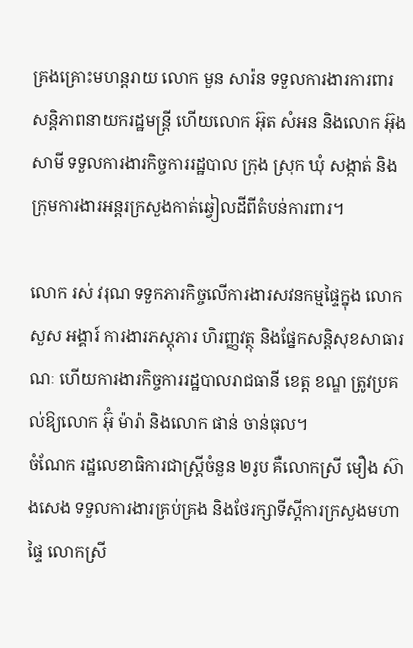គ្រងគ្រោះមហន្តរាយ លោក មួន សារ៉ន ទទួលការងារការពារសន្តិភាពនាយករដ្ឋមន្ត្រី ហើយលោក អ៊ុត សំអន និងលោក អ៊ុង សាមី ទទួលការងារកិច្ចការរដ្ឋបាល ក្រុង ស្រុក ឃុំ សង្កាត់ និងក្រុមការងារអន្តរក្រសួងកាត់ឆ្វៀលដីពីតំបន់ការពារ។

លោក រស់ វរុណ ទទួកភារកិច្ចលើការងារសវនកម្មផ្ទៃក្នុង លោក សួស អង្គារ៍ ការងារភស្តុភារ ហិរញ្ញវត្ថុ និងផ្នែកសន្តិសុខសាធារណៈ ហើយការងារកិច្ចការរដ្ឋបាលរាជធានី ខេត្ត ខណ្ឌ ត្រូវប្រគល់ឱ្យលោក អ៊ុំ ម៉ារ៉ា និងលោក ផាន់ ចាន់ធុល។
ចំណែក រដ្ឋលេខាធិការជាស្ត្រីចំនួន ២រូប គឺលោកស្រី មឿង ស៊ាងសេង ទទួលការងារគ្រប់គ្រង និងថែរក្សាទីស្ដីការក្រសួងមហាផ្ទៃ លោកស្រី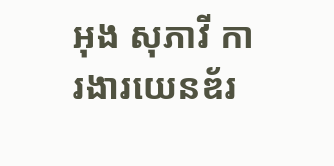អុង សុភាវី ការងារយេនឌ័រ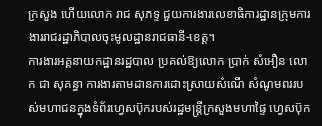ក្រសួង ហើយលោក រាជ សុភទ្ទ ជួយការងារលេខាធិការដ្ឋានក្រុមការងាររាជរដ្ឋាភិបាលចុះមូលដ្ឋានរាជធានី-ខេត្ត។
ការងារអគ្គនាយកដ្ឋានរដ្ឋបាល ប្រគល់ឱ្យលោក ប្រាក់ សំអឿន លោក ជា សុគន្ធា ការងារតាមដានការដោះស្រាយសំណើ សំណូមពររបស់មហាជនក្នុងទំព័រហ្វេសប៊ុករបស់រដ្ឋមន្ត្រីក្រសួងមហាផ្ទៃ ហ្វេសប៊ុក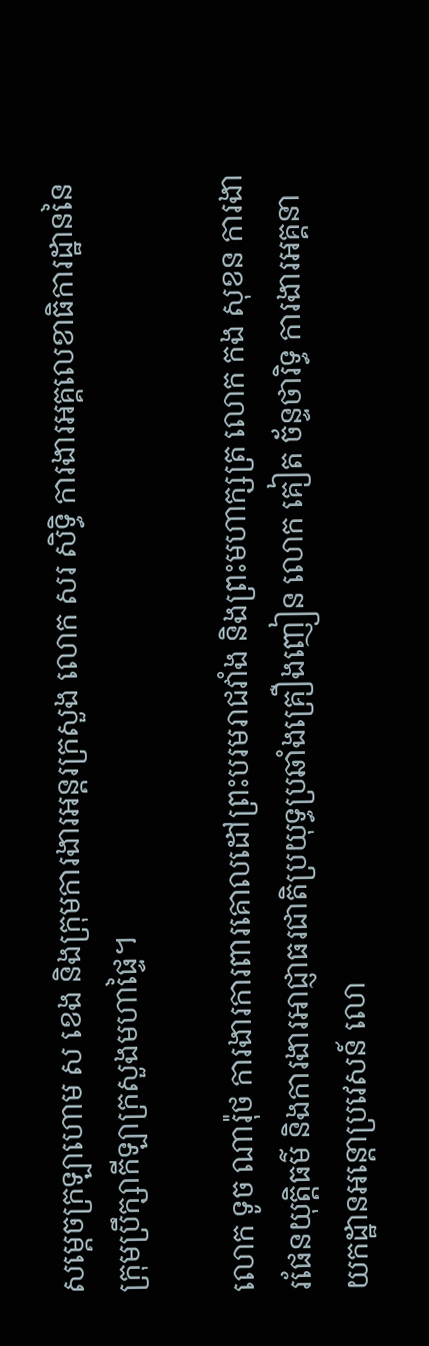សម្ដេចក្រឡាហោម ស ខេង និងក្រុមការងារអន្តរក្រសួង លោក សរ សិទ្ធិ ការងារអគ្គលេខាធិការដ្ឋាននៃក្រុមប្រឹក្សាកីឡាក្រសួងមហាផ្ទៃ។

លោក ទូច ណារ៉ុថ ការងារការពារគោលដៅព្រះបរមរាជវាំង និងព្រះមហាក្សត្រ លោក កង សុខន ការងារផែនយុត្តិធម៌ និងការងារអាជ្ញាធរជាតិប្រយុទ្ធប្រឆាំងគ្រឿងញៀន លោក គៀត ច័ន្ទថារិទ្ធ ការងារអគ្គនាយកដ្ឋានអន្តោប្រវេសន៍ លោ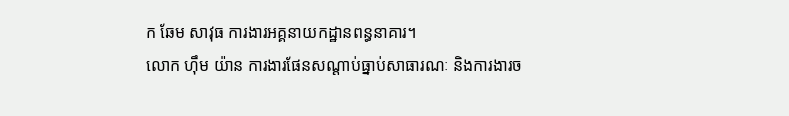ក ឆែម សាវុធ ការងារអគ្គនាយកដ្ឋានពន្ធនាគារ។
លោក ហ៊ឹម យ៉ាន ការងារផែនសណ្ដាប់ធ្នាប់សាធារណៈ និងការងារច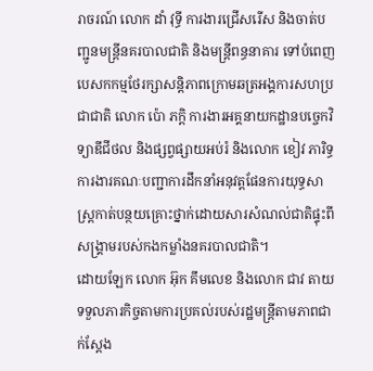រាចរណ៍ លោក ដាំ វុទ្ធី ការងារជ្រើសរើស និងចាត់បញ្ជូនមន្ត្រីនគរបាលជាតិ និងមន្ត្រីពន្ធនាគារ ទៅបំពេញបេសកកម្មថែរក្សាសន្តិភាពក្រោមឆត្រអង្គការសហប្រជាជាតិ លោក ប៉ោ ភក្តិ ការងារអគ្គនាយកដ្ឋានបច្ចេកវិទ្យាឌីជីថល និងផ្សព្វផ្សាយអប់រំ និងលោក ខៀវ ភារិទ្ធ ការងារគណៈបញ្ជាការដឹកនាំអនុវត្តផែនការយុទ្ធសាស្ត្រកាត់បន្ថយគ្រោះថ្នាក់ដោយសារសំណល់ជាតិផ្ទុះពីសង្គ្រាមរបស់កងកម្លាំងនគរបាលជាតិ។
ដោយឡែក លោក អ៊ុក គឹមលេខ និងលោក ជាវ តាយ ទទួលភារកិច្ចតាមការប្រគល់របស់រដ្ឋមន្ត្រីតាមភាពជាក់ស្ដែង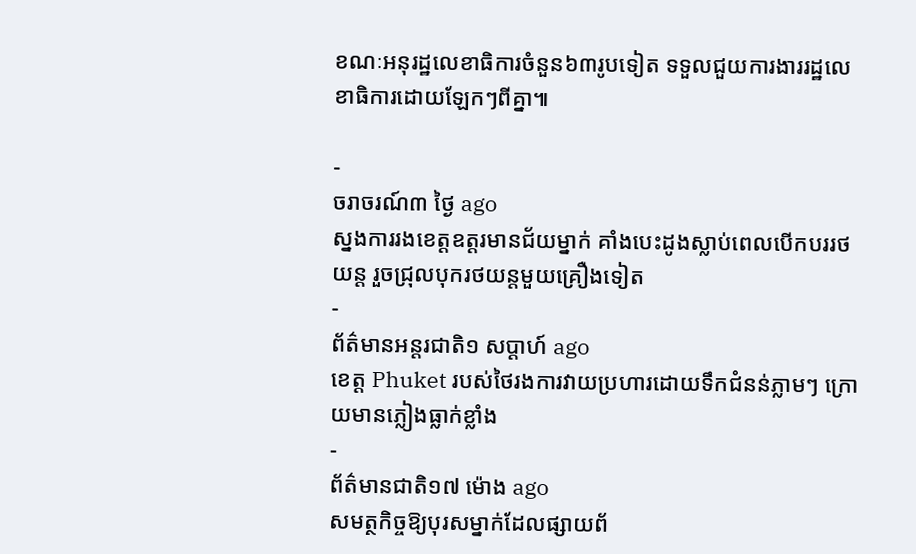ខណៈអនុរដ្ឋលេខាធិការចំនួន៦៣រូបទៀត ទទួលជួយការងាររដ្ឋលេខាធិការដោយឡែកៗពីគ្នា៕

-
ចរាចរណ៍៣ ថ្ងៃ ago
ស្នងការរងខេត្តឧត្ដរមានជ័យម្នាក់ គាំងបេះដូងស្លាប់ពេលបើកបររថយន្ដ រួចជ្រុលបុករថយន្តមួយគ្រឿងទៀត
-
ព័ត៌មានអន្ដរជាតិ១ សប្តាហ៍ ago
ខេត្ត Phuket របស់ថៃរងការវាយប្រហារដោយទឹកជំនន់ភ្លាមៗ ក្រោយមានភ្លៀងធ្លាក់ខ្លាំង
-
ព័ត៌មានជាតិ១៧ ម៉ោង ago
សមត្ថកិច្ចឱ្យបុរសម្នាក់ដែលផ្សាយព័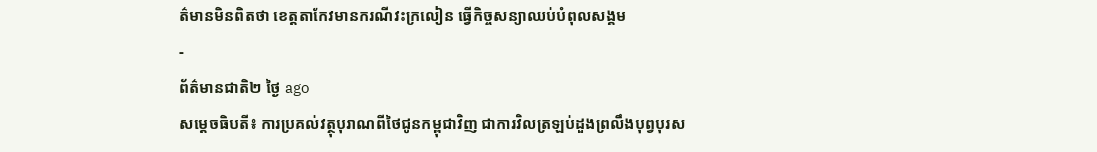ត៌មានមិនពិតថា ខេត្តតាកែវមានករណីវះក្រលៀន ធ្វើកិច្ចសន្យាឈប់បំពុលសង្គម
-
ព័ត៌មានជាតិ២ ថ្ងៃ ago
សម្តេចធិបតី៖ ការប្រគល់វត្ថុបុរាណពីថៃជូនកម្ពុជាវិញ ជាការវិលត្រឡប់ដួងព្រលឹងបុព្វបុរស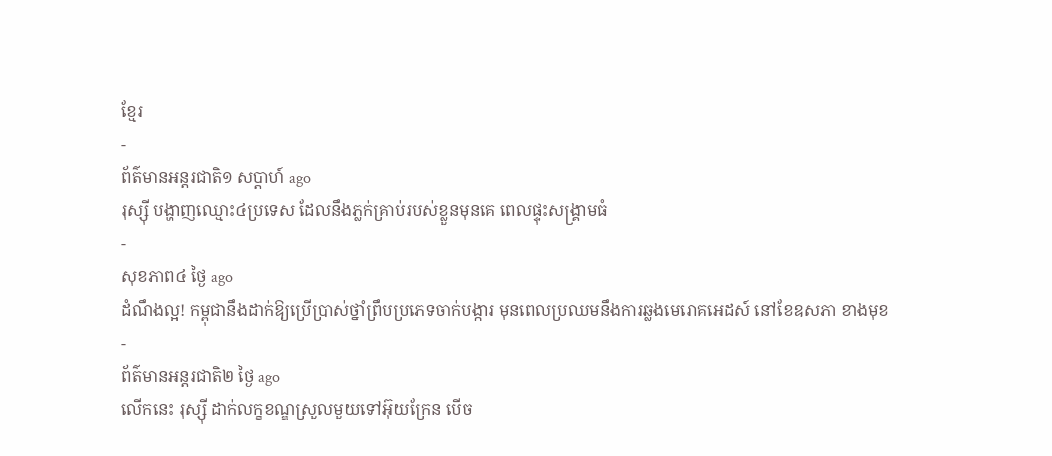ខ្មែរ
-
ព័ត៌មានអន្ដរជាតិ១ សប្តាហ៍ ago
រុស្ស៊ី បង្ហាញឈ្មោះ៤ប្រទេស ដែលនឹងភ្លក់គ្រាប់របស់ខ្លួនមុនគេ ពេលផ្ទុះសង្គ្រាមធំ
-
សុខភាព៤ ថ្ងៃ ago
ដំណឹងល្អ! កម្ពុជានឹងដាក់ឱ្យប្រើប្រាស់ថ្នាំព្រឹបប្រភេទចាក់បង្ការ មុនពេលប្រឈមនឹងការឆ្លងមេរោគអេដស៍ នៅខែឧសភា ខាងមុខ
-
ព័ត៌មានអន្ដរជាតិ២ ថ្ងៃ ago
លើកនេះ រុស្ស៊ី ដាក់លក្ខខណ្ឌស្រួលមួយទៅអ៊ុយក្រែន បើច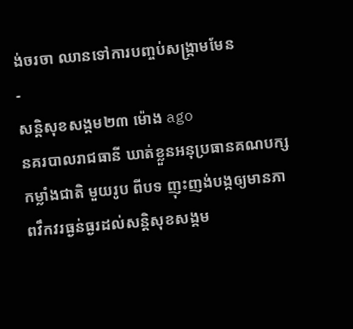ង់ចរចា ឈានទៅការបញ្ចប់សង្គ្រាមមែន
-
សន្តិសុខសង្គម២៣ ម៉ោង ago
នគរបាលរាជធានី ឃាត់ខ្លួនអនុប្រធានគណបក្សកម្លាំងជាតិ មួយរូប ពីបទ ញុះញង់បង្កឲ្យមានភាពវឹកវរធ្ងន់ធ្ងរដល់សន្តិសុខសង្គម